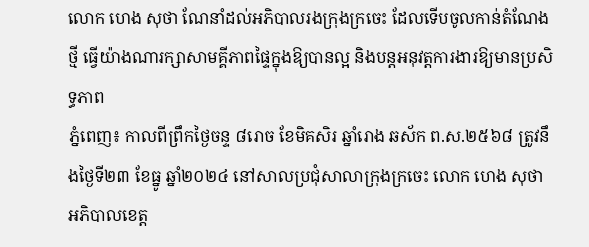លោក ហេង សុថា ណែនាំដល់អភិបាលរងក្រុងក្រចេះ ដែលទេីបចូលកាន់តំណែងថ្មី ធ្វេីយ៉ាងណារក្សាសាមគ្គីភាពផ្ទៃក្នុងឱ្យបានល្អ និងបន្តអនុវត្តការងារឱ្យមានប្រសិទ្ធភាព
ភ្នំពេញ៖ កាលពីព្រឹកថ្ងៃចន្ទ ៨រោច ខែមិគសិរ ឆ្នាំរោង ឆស័ក ព.ស.២៥៦៨ ត្រូវនឹងថ្ងៃទី២៣ ខែធ្នូ ឆ្នាំ២០២៤ នៅសាលប្រជុំសាលាក្រុងក្រចេះ លោក ហេង សុថា អភិបាលខេត្ត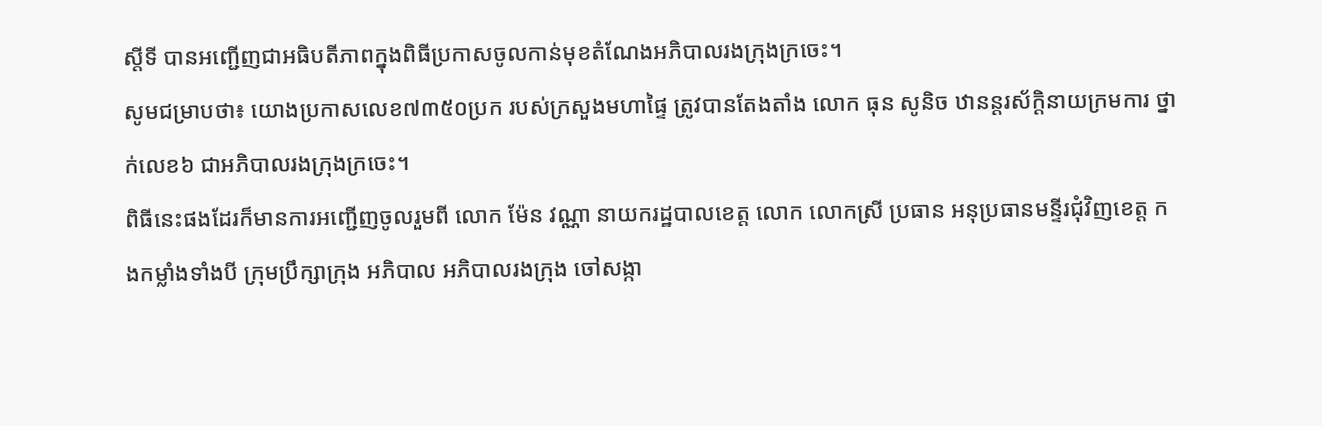ស្តីទី បានអញ្ជេីញជាអធិបតីភាពក្នុងពិធីប្រកាសចូលកាន់មុខតំណែងអភិបាលរងក្រុងក្រចេះ។
សូមជម្រាបថា៖ យោងប្រកាសលេខ៧៣៥០ប្រក របស់ក្រសួងមហាផ្ទៃ ត្រូវបានតែងតាំង លោក ធុន សូនិច ឋានន្តរស័កិ្តនាយក្រមការ ថ្នាក់លេខ៦ ជាអភិបាលរងក្រុងក្រចេះ។
ពិធីនេះផងដែរក៏មានការអញ្ជើញចូលរួមពី លោក ម៉ែន វណ្ណា នាយករដ្ឋបាលខេត្ត លោក លោកស្រី ប្រធាន អនុប្រធានមន្ទីរជុំវិញខេត្ត កងកម្លាំងទាំងបី ក្រុមប្រឹក្សាក្រុង អភិបាល អភិបាលរងក្រុង ចៅសង្កា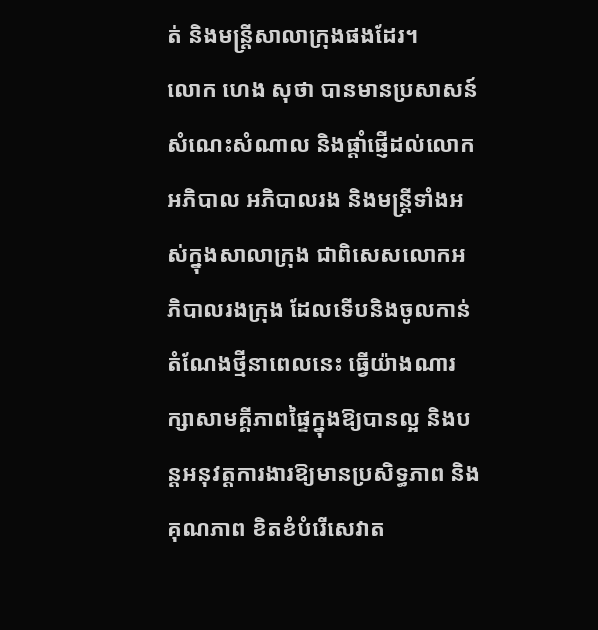ត់ និងមន្រ្តីសាលាក្រុងផងដែរ។
លោក ហេង សុថា បានមានប្រសាសន៍ សំណេះសំណាល និងផ្តាំផ្ញេីដល់លោកអភិបាល អភិបាលរង និងមន្រ្តីទាំងអស់ក្នុងសាលាក្រុង ជាពិសេសលោកអភិបាលរងក្រុង ដែលទេីបនិងចូលកាន់តំណែងថ្មីនាពេលនេះ ធ្វេីយ៉ាងណារក្សាសាមគ្គីភាពផ្ទៃក្នុងឱ្យបានល្អ និងបន្តអនុវត្តការងារឱ្យមានប្រសិទ្ធភាព និងគុណភាព ខិតខំបំរេីសេវាត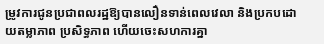ម្រូវការជូនប្រជាពលរដ្ឋឱ្យបានលឿនទាន់ពេលវេលា និងប្រកបដោយតម្លាភាព ប្រសិទ្ធភាព ហេីយចេះសហការគ្នា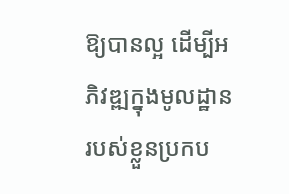ឱ្យបានល្អ ដេីម្បីអភិវឌ្ឍក្នុងមូលដ្ឋាន របស់ខ្លួនប្រកប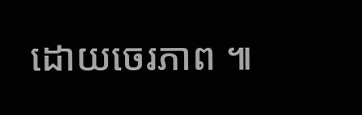ដោយចេរភាព ៕